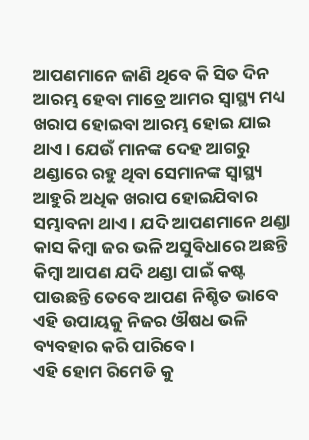ଆପଣମାନେ ଜାଣି ଥିବେ କି ସିତ ଦିନ ଆରମ୍ଭ ହେବା ମାତ୍ରେ ଆମର ସ୍ୱାସ୍ଥ୍ୟ ମଧ୍ୟ ଖରାପ ହୋଇବା ଆରମ୍ଭ ହୋଇ ଯାଇ ଥାଏ । ଯେଉଁ ମାନଙ୍କ ଦେହ ଆଗରୁ ଥଣ୍ଡାରେ ରହୁ ଥିବା ସେମାନଙ୍କ ସ୍ୱାସ୍ଥ୍ୟ ଆହୁରି ଅଧିକ ଖରାପ ହୋଇଯିବାର ସମ୍ଭାବନା ଥାଏ । ଯଦି ଆପଣମାନେ ଥଣ୍ଡା କାସ କିମ୍ବା ଜର ଭଳି ଅସୁବିଧାରେ ଅଛନ୍ତି କିମ୍ବା ଆପଣ ଯଦି ଥଣ୍ଡା ପାଇଁ କଷ୍ଟ ପାଉଛନ୍ତି ତେବେ ଆପଣ ନିଶ୍ଚିତ ଭାବେ ଏହି ଉପାୟକୁ ନିଜର ଔଷଧ ଭଳି ବ୍ୟବହାର କରି ପାରିବେ ।
ଏହି ହୋମ ରିମେଡି କୁ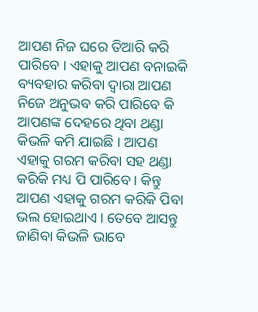ଆପଣ ନିଜ ଘରେ ତିଆରି କରି ପାରିବେ । ଏହାକୁ ଆପଣ ବନାଇକି ବ୍ୟବହାର କରିବା ଦ୍ଵାରା ଆପଣ ନିଜେ ଅନୁଭବ କରି ପାରିବେ କି ଆପଣଙ୍କ ଦେହରେ ଥିବା ଥଣ୍ଡା କିଭଳି କମି ଯାଇଛି । ଆପଣ ଏହାକୁ ଗରମ କରିବା ସହ ଥଣ୍ଡା କରିକି ମଧ୍ୟ ପି ପାରିବେ । କିନ୍ତୁ ଆପଣ ଏହାକୁ ଗରମ କରିକି ପିବା ଭଲ ହୋଇଥାଏ । ତେବେ ଆସନ୍ତୁ ଜାଣିବା କିଭଳି ଭାବେ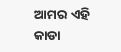ଆମର ଏହି କାଡା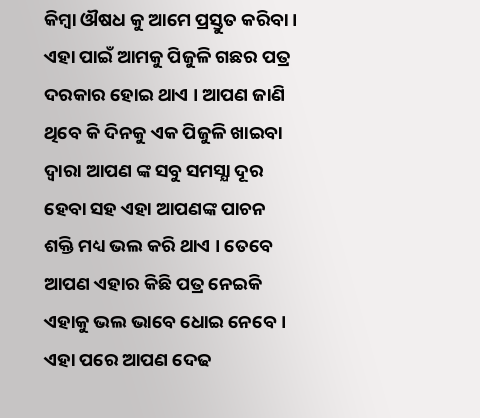କିମ୍ବା ଔଷଧ କୁ ଆମେ ପ୍ରସ୍ତୁତ କରିବା ।
ଏହା ପାଇଁ ଆମକୁ ପିଜୁଳି ଗଛର ପତ୍ର ଦରକାର ହୋଇ ଥାଏ । ଆପଣ ଜାଣି ଥିବେ କି ଦିନକୁ ଏକ ପିଜୁଳି ଖାଇବା ଦ୍ଵାରା ଆପଣ ଙ୍କ ସବୁ ସମସ୍ଯା ଦୂର ହେବା ସହ ଏହା ଆପଣଙ୍କ ପାଚନ ଶକ୍ତି ମଧ୍ୟ ଭଲ କରି ଥାଏ । ତେବେ ଆପଣ ଏହାର କିଛି ପତ୍ର ନେଇକି ଏହାକୁ ଭଲ ଭାବେ ଧୋଇ ନେବେ । ଏହା ପରେ ଆପଣ ଦେଢ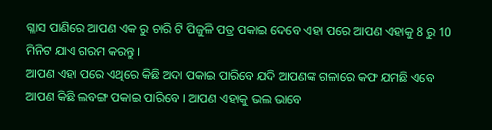ଗ୍ଳାସ ପାଣିରେ ଆପଣ ଏକ ରୁ ଚାରି ଟି ପିଜୁଳି ପତ୍ର ପକାଇ ଦେବେ ଏହା ପରେ ଆପଣ ଏହାକୁ 8 ରୁ 10 ମିନିଟ ଯାଏ ଗରମ କରନ୍ତୁ ।
ଆପଣ ଏହା ପରେ ଏଥିରେ କିଛି ଅଦା ପକାଇ ପାରିବେ ଯଦି ଆପଣଙ୍କ ଗଳାରେ କଫ ଯମଛି ଏବେ ଆପଣ କିଛି ଲବଙ୍ଗ ପକାଇ ପାରିବେ । ଆପଣ ଏହାକୁ ଭଲ ଭାବେ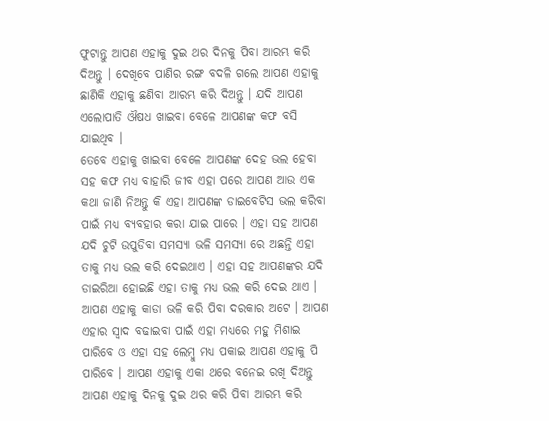ଫୁଟାନ୍ତୁ ଆପଣ ଏହାକୁ ଦୁଇ ଥର ଦିନକୁ ପିବା ଆରମ୍ଭ କରି ଦିଅନ୍ତୁ । ଦେଖିବେ ପାଣିର ରଙ୍ଗ ବଦଳି ଗଲେ ଆପଣ ଏହାକୁ ଛାଣିକି ଏହାକୁ ଛଣିବା ଆରମ୍ଭ କରି ଦିଅନ୍ତୁ । ଯଦି ଆପଣ ଏଲୋପାତି ଔଷଧ ଖାଇବା ବେଳେ ଆପଣଙ୍କ କଫ ବସି ଯାଇଥିବ ।
ତେବେ ଏହାକୁ ଖାଇବା ବେଳେ ଆପଣଙ୍କ ଦେହ ଭଲ ହେବା ସହ କଫ ମଧ୍ୟ ବାହାରି ଜୀବ ଏହା ପରେ ଆପଣ ଆଉ ଏକ କଥା ଜାଣି ନିଅନ୍ତୁ କି ଏହା ଆପଣଙ୍କ ଡାଇବେଟିସ ଭଲ କରିବା ପାଇଁ ମଧ୍ୟ ବ୍ୟବହାର କରା ଯାଇ ପାରେ । ଏହା ସହ ଆପଣ ଯଦି ଚୁଟି ଉପୁଡିବା ସମସ୍ଯା ଭଳି ସମସ୍ଯା ରେ ଅଛନ୍ତି ଏହା ତାକୁ ମଧ୍ୟ ଭଲ କରି ଦେଇଥାଏ । ଏହା ସହ ଆପଣଙ୍କର ଯଦି ଡାଇରିଆ ହୋଇଛି ଏହା ତାକୁ ମଧ୍ୟ ଭଲ କରି ଦେଇ ଥାଏ ।
ଆପଣ ଏହାକୁ କାଡା ଭଳି କରି ପିବା ଦରକାର ଅଟେ । ଆପଣ ଏହାର ସ୍ଵାଦ ବଢାଇବା ପାଇଁ ଏହା ମଧ୍ୟରେ ମହୁ ମିଶାଇ ପାରିବେ ଓ ଏହା ସହ ଲେମ୍ବୁ ମଧ୍ୟ ପକାଇ ଆପଣ ଏହାକୁ ପି ପାରିବେ । ଆପଣ ଏହାକୁ ଏକା ଥରେ ବନେଇ ରଖି ଦିଅନ୍ତୁ ଆପଣ ଏହାକୁ ଦିନକୁ ଦୁଇ ଥର କରି ପିବା ଆରମ୍ଭ କରି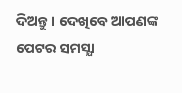ଦିଅନ୍ତୁ । ଦେଖିବେ ଆପଣଙ୍କ ପେଟର ସମସ୍ଯା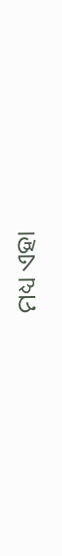ମଧ୍ୟ ଏହା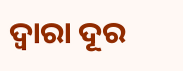ଦ୍ଵାରା ଦୂର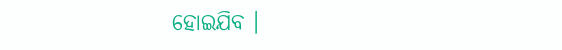ହୋଇଯିବ ।